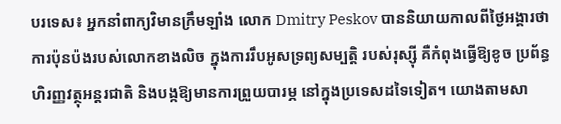បរទេស៖ អ្នកនាំពាក្យវិមានក្រឹមឡាំង លោក Dmitry Peskov បាននិយាយកាលពីថ្ងៃអង្គារថា ការប៉ុនប៉ងរបស់លោកខាងលិច ក្នុងការរឹបអូសទ្រព្យសម្បត្តិ របស់រុស្ស៊ី គឺកំពុងធ្វើឱ្យខូច ប្រព័ន្ធហិរញ្ញវត្ថុអន្តរជាតិ និងបង្កឱ្យមានការព្រួយបារម្ភ នៅក្នុងប្រទេសដទៃទៀត។ យោងតាមសា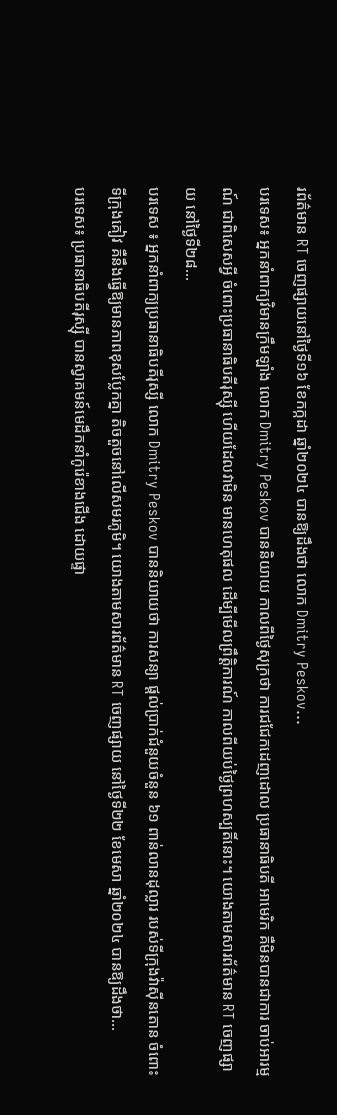រព័ត៌មាន RT ចេញផ្សាយនៅថ្ងៃទី១៦ ខែកក្កដា ឆ្នាំ២០២៤ បានឱ្យដឹងថា លោក Dmitry Peskov...
បរទេស៖ អ្នកនាំពាក្យវិមានក្រឹមឡាំង លោក Dmitry Peskov បាននិយាយ កាលពីថ្ងៃសុក្រថា ការជជែកដេញដោល ប្រធានាធិបតី អាមេរិក គឺមិនបានជាការ ចាប់អារម្មណ៍ ជាពិសេសអ្វី ចំពោះប្រធានាធិបតីរុស្ស៊ី ហើយដែលវាមិន មានហេតុផល ដើម្បីមើលព្រឹត្តិការណ៍ កាលពីយប់ថ្ងៃព្រហស្បតិ៍នោះ។ យោងតាមសារព័ត៌មាន RT ចេញផ្សាយ នៅថ្ងៃទី២៨...
បរទេស ៖ អ្នកនាំពាក្យប្រធានាធិបតីរុស្សី លោក Dmitry Peskov បាននិយាយថា ការសន្យា ផ្តល់ប្រាក់ជំនួយចំនួន ៦១ ពាន់លានដុល្លារ របស់ទីក្រុងវ៉ាស៊ីនតោន ចំពោះទីក្រុងគៀវ គឺនឹងធ្វើឱ្យមានភាពខុសប្លែកគ្នា តិចតួចនៅលើសមរភូមិ។ យោងតាមសារព័ត៌មាន RT ចេញផ្សាយ នៅថ្ងៃទី២២ ខែមេសា ឆ្នាំ២០២៤ បានឱ្យដឹងថា...
បរទេស៖ ប្រធានាធិបតីរុស្ស៊ី បានស្វាគមន៍មេដឹកនាំកូរ៉េខាងជើង ដោយផ្ទា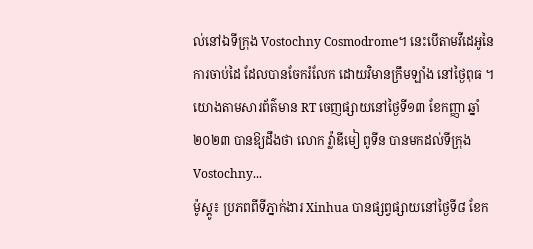ល់នៅឯទីក្រុង Vostochny Cosmodrome។ នេះបើតាមវីដេអូនៃការចាប់ដៃ ដែលបានចែករំលែក ដោយវិមានក្រឹមឡាំង នៅថ្ងៃពុធ ។ យោងតាមសារព័ត៌មាន RT ចេញផ្សាយនៅថ្ងៃទី១៣ ខែកញ្ញា ឆ្នាំ២០២៣ បានឱ្យដឹងថា លោក វ្ល៉ាឌីមៀ ពូទីន បានមកដល់ទីក្រុង Vostochny...
ម៉ូស្គូ៖ ប្រភពពីទីភ្នាក់ងារ Xinhua បានផ្សព្វផ្សាយនៅថ្ងៃទី៨ ខែក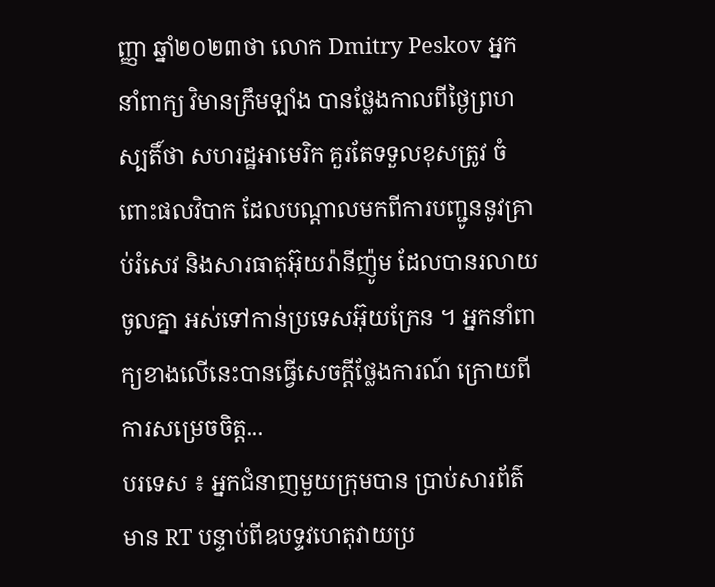ញ្ញា ឆ្នាំ២០២៣ថា លោក Dmitry Peskov អ្នកនាំពាក្យ វិមានក្រឹមឡាំង បានថ្លែងកាលពីថ្ងៃព្រហស្បតិ៍ថា សហរដ្ឋអាមេរិក គួរតែទទួលខុសត្រូវ ចំពោះផលវិបាក ដែលបណ្តាលមកពីការបញ្ជូននូវគ្រាប់រំសេវ និងសារធាតុអ៊ុយរ៉ានីញ៉ូម ដែលបានរលាយចូលគ្នា អស់ទៅកាន់ប្រទេសអ៊ុយក្រែន ។ អ្នកនាំពាក្យខាងលើនេះបានធ្វើសេចក្តីថ្លែងការណ៍ ក្រោយពីការសម្រេចចិត្ត...
បរទេស ៖ អ្នកជំនាញមួយក្រុមបាន ប្រាប់សារព័ត៌មាន RT បន្ទាប់ពីឧបទ្ទវហេតុវាយប្រ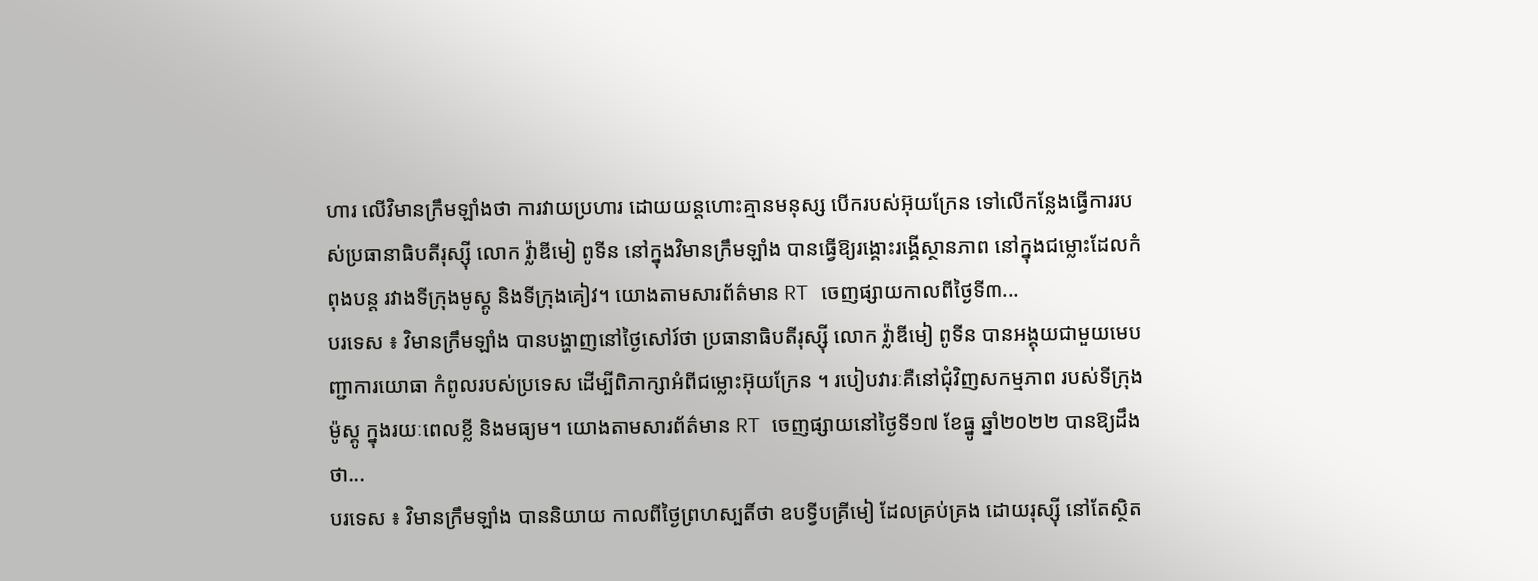ហារ លើវិមានក្រឹមឡាំងថា ការវាយប្រហារ ដោយយន្តហោះគ្មានមនុស្ស បើករបស់អ៊ុយក្រែន ទៅលើកន្លែងធ្វើការរបស់ប្រធានាធិបតីរុស្ស៊ី លោក វ្ល៉ាឌីមៀ ពូទីន នៅក្នុងវិមានក្រឹមឡាំង បានធ្វើឱ្យរង្គោះរង្គើស្ថានភាព នៅក្នុងជម្លោះដែលកំពុងបន្ត រវាងទីក្រុងមូស្គូ និងទីក្រុងគៀវ។ យោងតាមសារព័ត៌មាន RT ចេញផ្សាយកាលពីថ្ងៃទី៣...
បរទេស ៖ វិមានក្រឹមឡាំង បានបង្ហាញនៅថ្ងៃសៅរ៍ថា ប្រធានាធិបតីរុស្ស៊ី លោក វ្ល៉ាឌីមៀ ពូទីន បានអង្គុយជាមួយមេបញ្ជាការយោធា កំពូលរបស់ប្រទេស ដើម្បីពិភាក្សាអំពីជម្លោះអ៊ុយក្រែន ។ របៀបវារៈគឺនៅជុំវិញសកម្មភាព របស់ទីក្រុងម៉ូស្គូ ក្នុងរយៈពេលខ្លី និងមធ្យម។ យោងតាមសារព័ត៌មាន RT ចេញផ្សាយនៅថ្ងៃទី១៧ ខែធ្នូ ឆ្នាំ២០២២ បានឱ្យដឹងថា...
បរទេស ៖ វិមានក្រឹមឡាំង បាននិយាយ កាលពីថ្ងៃព្រហស្បតិ៍ថា ឧបទ្វីបគ្រីមៀ ដែលគ្រប់គ្រង ដោយរុស្ស៊ី នៅតែស្ថិត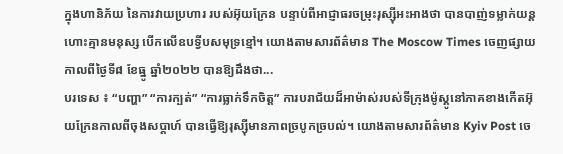ក្នុងហានិភ័យ នៃការវាយប្រហារ របស់អ៊ុយក្រែន បន្ទាប់ពីអាជ្ញាធរចម្រុះរុស្ស៊ីអះអាងថា បានបាញ់ទម្លាក់យន្តហោះគ្មានមនុស្ស បើកលើឧបទ្វីបសមុទ្រខ្មៅ។ យោងតាមសារព័ត៌មាន The Moscow Times ចេញផ្សាយកាលពីថ្ងៃទី៨ ខែធ្នូ ឆ្នាំ២០២២ បានឱ្យដឹងថា...
បរទេស ៖ “បញ្ហា” “ការក្បត់” “ការធ្លាក់ទឹកចិត្ត” ការបរាជ័យដ៏អាម៉ាស់របស់ទីក្រុងម៉ូស្គូនៅភាគខាងកើតអ៊ុយក្រែនកាលពីចុងសប្តាហ៍ បានធ្វើឱ្យរុស្ស៊ីមានភាពច្របូកច្របល់។ យោងតាមសារព័ត៌មាន Kyiv Post ចេ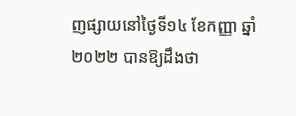ញផ្សាយនៅថ្ងៃទី១៤ ខែកញ្ញា ឆ្នាំ២០២២ បានឱ្យដឹងថា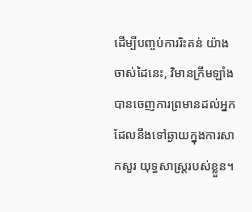ដើម្បីបញ្ចប់ការរិះគន់ យ៉ាងចាស់ដៃនេះ, វិមានក្រឹមឡាំង បានចេញការព្រមានដល់អ្នក ដែលនឹងទៅឆ្ងាយក្នុងការសាកសួរ យុទ្ធសាស្ត្ររបស់ខ្លួន។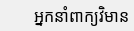អ្នកនាំពាក្យវិមាន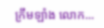ក្រឹមឡាំង លោក...